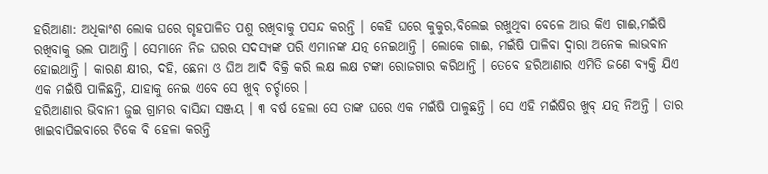ହରିଆଣା: ଅଧିକାଂଶ ଲୋକ ଘରେ ଗୃହପାଳିତ ପଶୁ ରଖିବାକୁ ପସନ୍ଦ କରନ୍ତି । କେହି ଘରେ କୁକୁର,ବିଲେଇ ରଖୁଥିବା ବେଳେ ଆଉ କିଏ ଗାଈ,ମଇଁଷି ରଖିବାକୁ ଭଲ ପାଆନ୍ତି । ସେମାନେ ନିଜ ଘରର ସଦସ୍ୟଙ୍କ ପରି ଏମାନଙ୍କ ଯତ୍ନ ନେଇଥାନ୍ତି । ଲୋକେ ଗାଈ, ମଇଁଷି ପାଳିବା ଦ୍ୱାରା ଅନେକ ଲାଭବାନ ହୋଇଥାନ୍ତି । କାରଣ କ୍ଷୀର, ଦହି, ଛେନା ଓ ଘିଅ ଆଦି ବିକ୍ରି କରି ଲକ୍ଷ ଲକ୍ଷ ଟଙ୍କା ରୋଜଗାର କରିଥାନ୍ତି । ତେବେ ହରିଆଣାର ଏମିତି ଜଣେ ବ୍ୟକ୍ତି ଯିଏ ଏକ ମଇଁଷି ପାଳିଛନ୍ତି, ଯାହାକୁ ନେଇ ଏବେ ସେ ଖୁବ୍ ଚର୍ଚ୍ଚାରେ ।
ହରିଆଣାର ଭିବାନୀ ଜୁଇ ଗ୍ରାମର ବାସିନ୍ଦା ସଞ୍ଜୟ । ୩ ବର୍ଷ ହେଲା ସେ ତାଙ୍କ ଘରେ ଏକ ମଇଁଷି ପାଳୁଛନ୍ତି । ସେ ଏହି ମଇଁଷିର ଖୁବ୍ ଯତ୍ନ ନିଅନ୍ତି । ତାର ଖାଇବାପିଇବାରେ ଟିକେ ବି ହେଳା କରନ୍ତି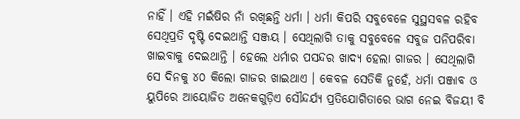ନାହିଁ । ଏହି ମଇଁଷିର ନାଁ ରଖିଛନ୍ତି ଧର୍ମା । ଧର୍ମା କିପରି ସବୁବେଳେ ସୁସ୍ଥସବଳ ରହିବ ସେଥିପ୍ରତି ଦୃଷ୍ଟି ଦେଇଥାନ୍ତି ସଞ୍ଜୟ । ସେଥିଲାଗି ତାକୁ ସବୁବେଳେ ସବୁଜ ପନିପରିବା ଖାଇବାକୁ ଦେଇଥାନ୍ତି । ହେଲେ ଧର୍ମାର ପସନ୍ଦର ଖାଦ୍ୟ ହେଲା ଗାଜର । ସେଥିଲାଗି ସେ ଦିନକୁ ୪୦ କିଲୋ ଗାଜର ଖାଇଥାଏ । କେବଳ ସେତିକି ନୁହେଁ, ଧର୍ମା ପଞ୍ଜାବ ଓ ୟୁପିରେ ଆୟୋଜିତ ଅନେକଗୁଡ଼ିଏ ସୌନ୍ଦର୍ଯ୍ୟ ପ୍ରତିଯୋଗିତାରେ ଭାଗ ନେଇ ବିଜୟୀ ବି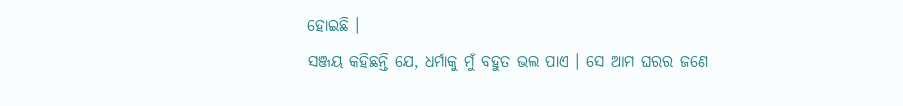ହୋଇଛି ।
ସଞ୍ଜୟ କହିଛନ୍ତି ଯେ, ଧର୍ମାକୁ ମୁଁ ବହୁତ ଭଲ ପାଏ । ସେ ଆମ ଘରର ଜଣେ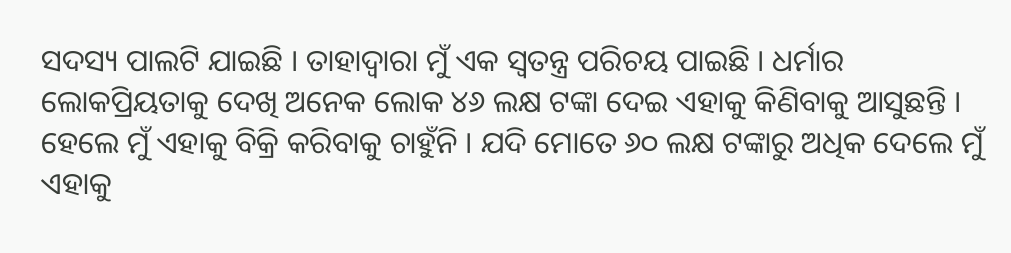ସଦସ୍ୟ ପାଲଟି ଯାଇଛି । ତାହାଦ୍ୱାରା ମୁଁ ଏକ ସ୍ୱତନ୍ତ୍ର ପରିଚୟ ପାଇଛି । ଧର୍ମାର ଲୋକପ୍ରିୟତାକୁ ଦେଖି ଅନେକ ଲୋକ ୪୬ ଲକ୍ଷ ଟଙ୍କା ଦେଇ ଏହାକୁ କିଣିବାକୁ ଆସୁଛନ୍ତି । ହେଲେ ମୁଁ ଏହାକୁ ବିକ୍ରି କରିବାକୁ ଚାହୁଁନି । ଯଦି ମୋତେ ୬୦ ଲକ୍ଷ ଟଙ୍କାରୁ ଅଧିକ ଦେଲେ ମୁଁ ଏହାକୁ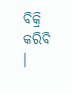ବିକ୍ରି କରିବି ।